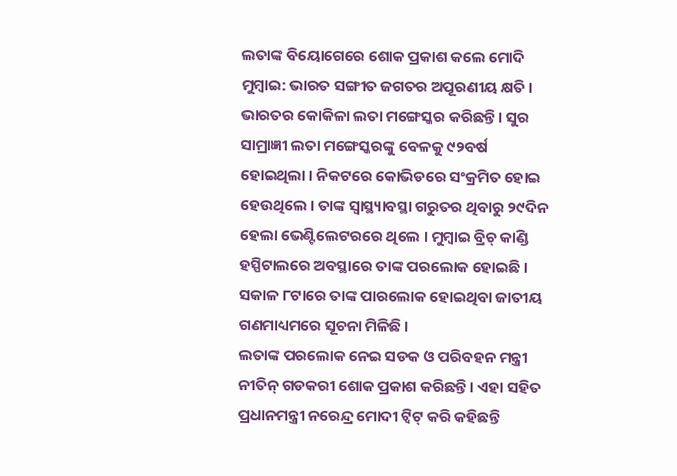ଲତାଙ୍କ ବିୟୋଗେରେ ଶୋକ ପ୍ରକାଶ କଲେ ମୋଦି
ମୁମ୍ବାଇ: ଭାରତ ସଙ୍ଗୀତ ଜଗତର ଅପୂରଣୀୟ କ୍ଷତି । ଭାରତର କୋକିଳା ଲତା ମଙ୍ଗେସ୍କର କରିଛନ୍ତି । ସୁର ସାମ୍ରାଜ୍ଞୀ ଲତା ମଙ୍ଗେସ୍କରଙ୍କୁ ବେଳକୁ ୯୨ବର୍ଷ ହୋଇଥିଲା । ନିକଟରେ କୋଭିଡରେ ସଂକ୍ରମିତ ହୋଇ ହେଉଥିଲେ । ତାଙ୍କ ସ୍ୱାସ୍ଥ୍ୟାବସ୍ଥା ଗରୁତର ଥିବାରୁ ୨୯ଦିନ ହେଲା ଭେଣ୍ଟିଲେଟରରେ ଥିଲେ । ମୁମ୍ବାଇ ବ୍ରିଚ୍ କାଣ୍ଡି ହସ୍ପିଟାଲରେ ଅବସ୍ଥାରେ ତାଙ୍କ ପରଲୋକ ହୋଇଛି । ସକାଳ ୮ଟାରେ ତାଙ୍କ ପାରଲୋକ ହୋଇଥିବା ଜାତୀୟ ଗଣମାଧ୍ୟମରେ ସୂଚନା ମିଳିଛି ।
ଲତାଙ୍କ ପରଲୋକ ନେଇ ସଡକ ଓ ପରିବହନ ମନ୍ତ୍ରୀ ନୀତିନ୍ ଗଡକରୀ ଶୋକ ପ୍ରକାଶ କରିଛନ୍ତି । ଏହା ସହିତ ପ୍ରଧାନମନ୍ତ୍ରୀ ନରେନ୍ଦ୍ର ମୋଦୀ ଟ୍ୱିଟ୍ କରି କହିଛନ୍ତି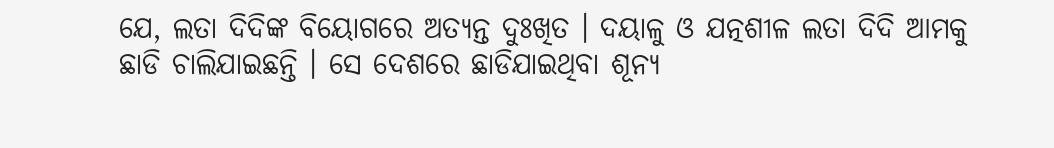ଯେ, ଲତା ଦିଦିଙ୍କ ବିୟୋଗରେ ଅତ୍ୟନ୍ତ ଦୁଃଖିତ । ଦୟାଳୁ ଓ ଯତ୍ନଶୀଳ ଲତା ଦିଦି ଆମକୁ ଛାଡି ଚାଲିଯାଇଛନ୍ତି । ସେ ଦେଶରେ ଛାଡିଯାଇଥିବା ଶୂନ୍ୟ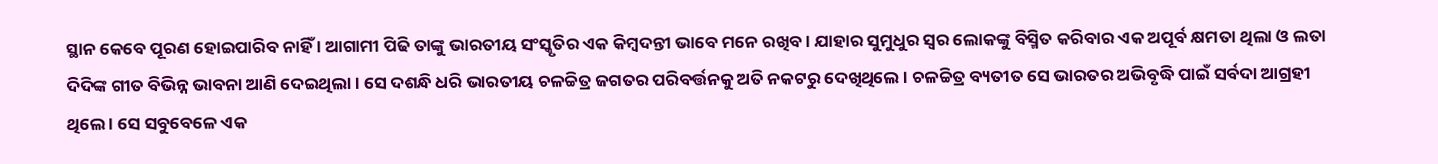ସ୍ଥାନ କେବେ ପୂରଣ ହୋଇପାରିବ ନାହିଁ । ଆଗାମୀ ପିଢି ତାଙ୍କୁ ଭାରତୀୟ ସଂସ୍କୃତିର ଏକ କିମ୍ବଦନ୍ତୀ ଭାବେ ମନେ ରଖିବ । ଯାହାର ସୁମୁଧୁର ସ୍ୱର ଲୋକଙ୍କୁ ବିସ୍ମିତ କରିବାର ଏକ ଅପୂର୍ବ କ୍ଷମତା ଥିଲା ଓ ଲତା ଦିଦିଙ୍କ ଗୀତ ବିଭିନ୍ନ ଭାବନା ଆଣି ଦେଇଥିଲା । ସେ ଦଶନ୍ଧି ଧରି ଭାରତୀୟ ଚଳଚ୍ଚିତ୍ର ଜଗତର ପରିବର୍ତ୍ତନକୁ ଅତି ନକଟରୁ ଦେଖିଥିଲେ । ଚଳଚ୍ଚିତ୍ର ବ୍ୟତୀତ ସେ ଭାରତର ଅଭିବୃଦ୍ଧି ପାଇଁ ସର୍ବଦା ଆଗ୍ରହୀ ଥିଲେ । ସେ ସବୁବେଳେ ଏକ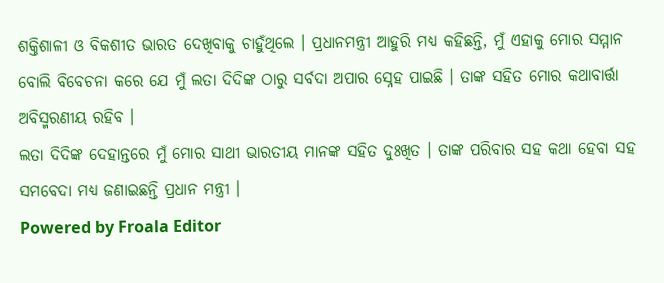ଶକ୍ତିଶାଳୀ ଓ ବିକଶୀତ ଭାରତ ଦେଖିବାକୁ ଚାହୁଁଥିଲେ । ପ୍ରଧାନମନ୍ତ୍ରୀ ଆହୁରି ମଧ୍ୟ କହିଛନ୍ତି, ମୁଁ ଏହାକୁ ମୋର ସମ୍ମାନ ବୋଲି ବିବେଚନା କରେ ଯେ ମୁଁ ଲତା ଦିଦିଙ୍କ ଠାରୁ ସର୍ବଦା ଅପାର ସ୍ନେହ ପାଇଛି । ତାଙ୍କ ସହିତ ମୋର କଥାବାର୍ତ୍ତା ଅବିସ୍ମରଣୀୟ ରହିବ ।
ଲତା ଦିଦିଙ୍କ ଦେହାନ୍ତରେ ମୁଁ ମୋର ସାଥୀ ଭାରତୀୟ ମାନଙ୍କ ସହିତ ଦୁଃଖିତ । ତାଙ୍କ ପରିବାର ସହ କଥା ହେବା ସହ ସମବେଦା ମଧ୍ୟ ଜଣାଇଛନ୍ତି ପ୍ରଧାନ ମନ୍ତ୍ରୀ ।
Powered by Froala Editor